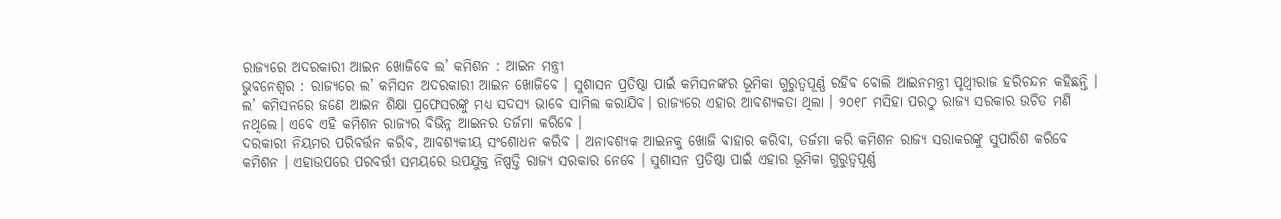ରାଜ୍ୟରେ ଅଦରକାରୀ ଆଇନ ଖୋଜିବେ ଲ’ କମିଶନ : ଆଇନ ମନ୍ତ୍ରୀ
ଭୁବନେଶ୍ୱର : ରାଜ୍ୟରେ ଲ’ କମିସନ ଅଦରକାରୀ ଆଇନ ଖୋଜିବେ । ସୁଶାସନ ପ୍ରତିଷ୍ଠା ପାଇଁ କମିସନଙ୍କର ଭୂମିକା ଗୁରୁତ୍ୱପୂର୍ଣ୍ଣ ରହିବ ବୋଲି ଆଇନମନ୍ତ୍ରୀ ପୃଥ୍ଵୀରାଜ ହରିଚନ୍ଦନ କହିଛନ୍ତି । ଲ’ କମିସନରେ ଜଣେ ଆଇନ ଶିକ୍ଷା ପ୍ରଫେସରଙ୍କୁ ମଧ୍ୟ ସଦସ୍ୟ ଭାବେ ସାମିଲ କରାଯିବ। ରାଜ୍ୟରେ ଏହାର ଆବଶ୍ୟକତା ଥିଲା । ୨୦୧୮ ମସିହା ପରଠୁ ରାଜ୍ୟ ସରକାର ଉଚିତ ମଣି ନଥିଲେ। ଏବେ ଏହି କମିଶନ ରାଜ୍ୟର ବିଭିନ୍ନ ଆଇନର ତର୍ଜମା କରିବେ ।
ଦରକାରୀ ନିୟମର ପରିବର୍ତ୍ତନ କରିବ, ଆବଶ୍ୟକୀୟ ସଂଶୋଧନ କରିବ । ଅନାବଶ୍ୟକ ଆଇନକୁ ଖୋଜି ବାହାର କରିବା, ତର୍ଜମା କରି କମିଶନ ରାଜ୍ୟ ସରାକରଙ୍କୁ ସୁପାରିଶ କରିବେ କମିଶନ । ଏହାଉପରେ ପରବର୍ତ୍ତୀ ସମୟରେ ଉପଯୁକ୍ତ ନିଷ୍ପତ୍ତି ରାଜ୍ୟ ସରକାର ନେବେ । ସୁଶାସନ ପ୍ରତିଷ୍ଠା ପାଇଁ ଏହାର ଭୂମିକା ଗୁରୁତ୍ୱପୂର୍ଣ୍ଣ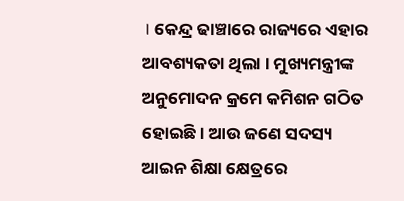। କେନ୍ଦ୍ର ଢାଞ୍ଚାରେ ରାଜ୍ୟରେ ଏହାର ଆବଶ୍ୟକତା ଥିଲା । ମୁଖ୍ୟମନ୍ତ୍ରୀଙ୍କ ଅନୁମୋଦନ କ୍ରମେ କମିଶନ ଗଠିତ ହୋଇଛି । ଆଉ ଜଣେ ସଦସ୍ୟ ଆଇନ ଶିକ୍ଷା କ୍ଷେତ୍ରରେ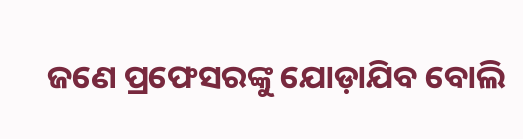ଜଣେ ପ୍ରଫେସରଙ୍କୁ ଯୋଡ଼ାଯିବ ବୋଲି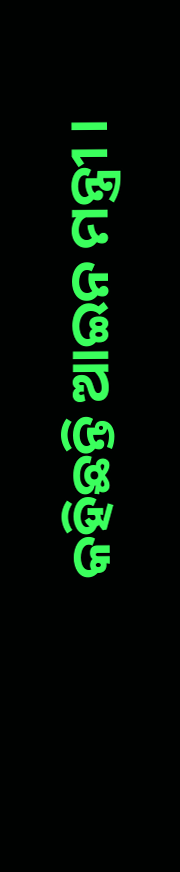କହିଛନ୍ତି ଆଇନ ମନ୍ତ୍ରୀ ।